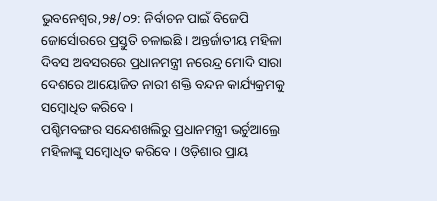ଭୁବନେଶ୍ୱର,୨୫/୦୨: ନିର୍ବାଚନ ପାଇଁ ବିଜେପି ଜୋର୍ସୋରରେ ପ୍ରସ୍ତୁତି ଚଳାଇଛି । ଅନ୍ତର୍ଜାତୀୟ ମହିଳା ଦିବସ ଅବସରରେ ପ୍ରଧାନମନ୍ତ୍ରୀ ନରେନ୍ଦ୍ର ମୋଦି ସାରା ଦେଶରେ ଆୟୋଜିତ ନାରୀ ଶକ୍ତି ବନ୍ଦନ କାର୍ଯ୍ୟକ୍ରମକୁ ସମ୍ବୋଧିତ କରିବେ ।
ପଶ୍ଚିମବଙ୍ଗର ସନ୍ଦେଶଖଲିରୁ ପ୍ରଧାନମନ୍ତ୍ରୀ ଭର୍ଚୁଆଲ୍ରେ ମହିଳାଙ୍କୁ ସମ୍ବୋଧିତ କରିବେ । ଓଡ଼ିଶାର ପ୍ରାୟ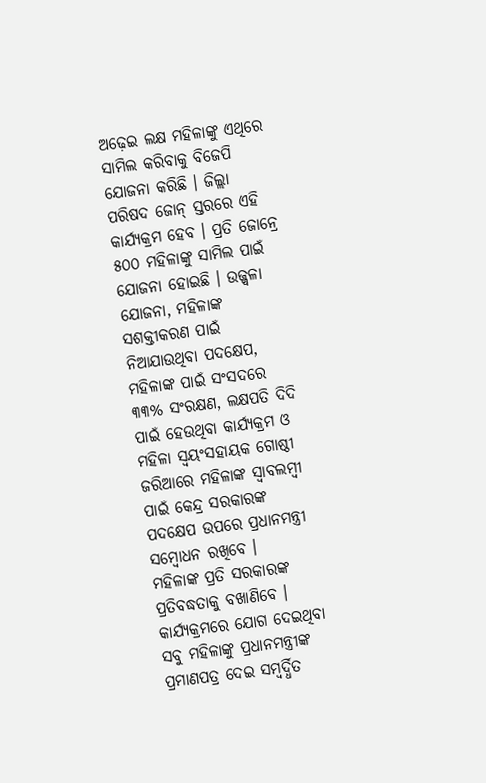ଅଢ଼େଇ ଲକ୍ଷ ମହିଳାଙ୍କୁ ଏଥିରେ ସାମିଲ କରିବାକୁ ବିଜେପି ଯୋଜନା କରିଛି । ଜିଲ୍ଲା ପରିଷଦ ଜୋନ୍ ସ୍ତରରେ ଏହି କାର୍ଯ୍ୟକ୍ରମ ହେବ । ପ୍ରତି ଜୋନ୍ରେ ୫୦୦ ମହିଳାଙ୍କୁ ସାମିଲ ପାଇଁ ଯୋଜନା ହୋଇଛି । ଉଜ୍ଜ୍ୱଳା ଯୋଜନା, ମହିଳାଙ୍କ ସଶକ୍ତୀକରଣ ପାଇଁ ନିଆଯାଉଥିବା ପଦକ୍ଷେପ, ମହିଳାଙ୍କ ପାଇଁ ସଂସଦରେ ୩୩% ସଂରକ୍ଷଣ, ଲକ୍ଷପତି ଦିଦି ପାଇଁ ହେଉଥିବା କାର୍ଯ୍ୟକ୍ରମ ଓ ମହିଳା ସ୍ୱୟଂସହାୟକ ଗୋଷ୍ଠୀ ଜରିଆରେ ମହିଳାଙ୍କ ସ୍ୱାବଲମ୍ବୀ ପାଇଁ କେନ୍ଦ୍ର ସରକାରଙ୍କ ପଦକ୍ଷେପ ଉପରେ ପ୍ରଧାନମନ୍ତ୍ରୀ ସମ୍ବୋଧନ ରଖିବେ ।
ମହିଳାଙ୍କ ପ୍ରତି ସରକାରଙ୍କ ପ୍ରତିବଦ୍ଧତାକୁ ବଖାଣିବେ । କାର୍ଯ୍ୟକ୍ରମରେ ଯୋଗ ଦେଇଥିବା ସବୁ ମହିଳାଙ୍କୁ ପ୍ରଧାନମନ୍ତ୍ରୀଙ୍କ ପ୍ରମାଣପତ୍ର ଦେଇ ସମ୍ବର୍ଦ୍ଧିତ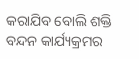କରାଯିବ ବୋଲି ଶକ୍ତି ବନ୍ଦନ କାର୍ଯ୍ୟକ୍ରମର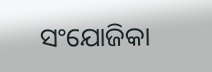ସଂଯୋଜିକା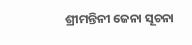ଶ୍ରୀମନ୍ତିନୀ ଜେନା ସୂଚନା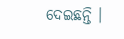ଦେଇଛନ୍ତି ।